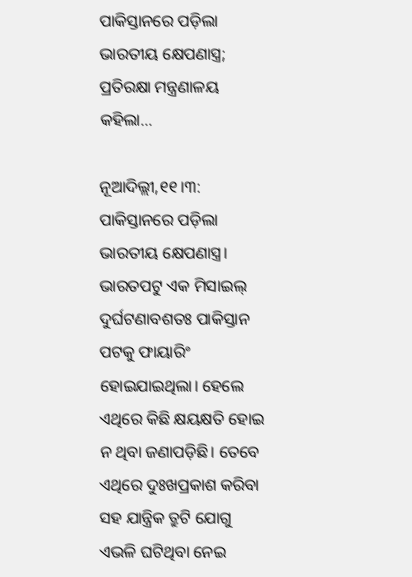ପାକିସ୍ତାନରେ ପଡ଼ିଲା ଭାରତୀୟ କ୍ଷେପଣାସ୍ତ୍ର; ପ୍ରତିରକ୍ଷା ମନ୍ତ୍ରଣାଳୟ କହିଲା…

ନୂଆଦିଲ୍ଲୀ,୧୧।୩: ପାକିସ୍ତାନରେ ପଡ଼ିଲା ଭାରତୀୟ କ୍ଷେପଣାସ୍ତ୍ର। ଭାରତପଟୁ ଏକ ମିସାଇଲ୍‌ ଦୁର୍ଘଟଣାବଶତଃ ପାକିସ୍ତାନ ପଟକୁ ଫାୟାରିଂ ହୋଇଯାଇଥିଲା। ହେଲେ ଏଥିରେ କିଛି କ୍ଷୟକ୍ଷତି ହୋଇ ନ ଥିବା ଜଣାପଡ଼ିଛି। ତେବେ ଏଥିରେ ଦୁଃଖପ୍ରକାଶ କରିବା ସହ ଯାନ୍ତ୍ରିକ ତ୍ରୁଟି ଯୋଗୁ ଏଭଳି ଘଟିଥିବା ନେଇ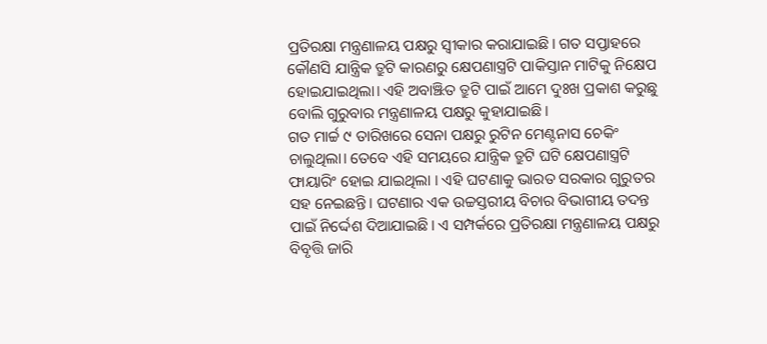ପ୍ରତିରକ୍ଷା ମନ୍ତ୍ରଣାଳୟ ପକ୍ଷରୁ ସ୍ବୀକାର କରାଯାଇଛି। ଗତ ସପ୍ତାହରେ କୌଣସି ଯାନ୍ତ୍ରିକ ତ୍ରୁଟି କାରଣରୁ କ୍ଷେପଣାସ୍ତ୍ରଟି ପାକିସ୍ତାନ ମାଟିକୁ ନିକ୍ଷେପ ହୋଇଯାଇଥିଲା। ଏହି ଅବାଞ୍ଝିତ ତ୍ରୁଟି ପାଇଁ ଆମେ ଦୁଃଖ ପ୍ରକାଶ କରୁଛୁ ବୋଲି ଗୁରୁବାର ମନ୍ତ୍ରଣାଳୟ ପକ୍ଷରୁ କୁହାଯାଇଛି।
ଗତ ମାର୍ଚ୍ଚ ୯ ତାରିଖରେ ସେନା ପକ୍ଷରୁ ରୁଟିନ ମେଣ୍ଟନାସ ଚେକିଂ ଚାଲୁଥିଲା। ତେବେ ଏହି ସମୟରେ ଯାନ୍ତ୍ରିକ ତ୍ରୁଟି ଘଟି କ୍ଷେପଣାସ୍ତ୍ରଟି ଫାୟାରିଂ ହୋଇ ଯାଇଥିଲା । ଏହି ଘଟଣାକୁ ଭାରତ ସରକାର ଗୁରୁତର ସହ ନେଇଛନ୍ତି। ଘଟଣାର ଏକ ଉଚ୍ଚସ୍ତରୀୟ ବିଚାର ବିଭାଗୀୟ ତଦନ୍ତ ପାଇଁ ନିର୍ଦ୍ଦେଶ ଦିଆଯାଇଛି। ଏ ସମ୍ପର୍କରେ ପ୍ରତିରକ୍ଷା ମନ୍ତ୍ରଣାଳୟ ପକ୍ଷରୁ ବିବୃତ୍ତି ଜାରି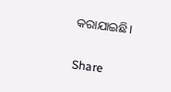କରାଯାଇଛି।

Share